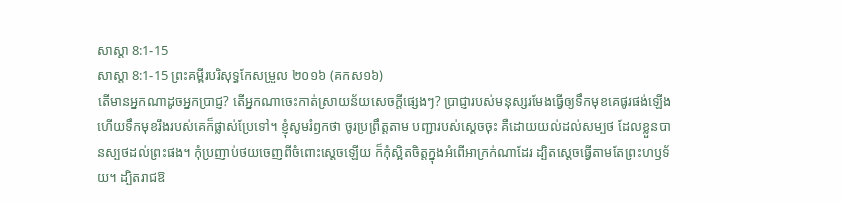សាស្ដា 8:1-15
សាស្ដា 8:1-15 ព្រះគម្ពីរបរិសុទ្ធកែសម្រួល ២០១៦ (គកស១៦)
តើមានអ្នកណាដូចអ្នកប្រាជ្ញ? តើអ្នកណាចេះកាត់ស្រាយន័យសេចក្ដីផ្សេងៗ? ប្រាជ្ញារបស់មនុស្សរមែងធ្វើឲ្យទឹកមុខគេផូរផង់ឡើង ហើយទឹកមុខរឹងរបស់គេក៏ផ្លាស់ប្រែទៅ។ ខ្ញុំសូមរំឭកថា ចូរប្រព្រឹត្តតាម បញ្ជារបស់ស្តេចចុះ គឺដោយយល់ដល់សម្បថ ដែលខ្លួនបានស្បថដល់ព្រះផង។ កុំប្រញាប់ថយចេញពីចំពោះស្តេចឡើយ ក៏កុំស្អិតចិត្តក្នុងអំពើអាក្រក់ណាដែរ ដ្បិតស្ដេចធ្វើតាមតែព្រះហឫទ័យ។ ដ្បិតរាជឱ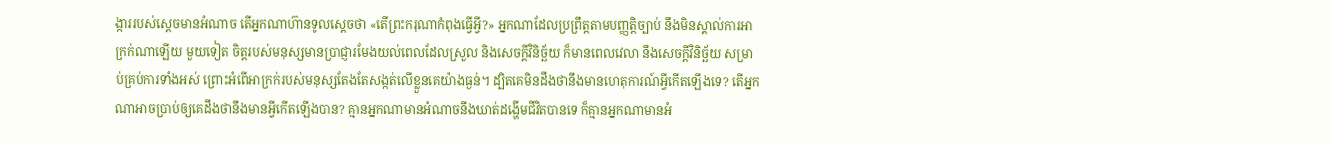ង្ការរបស់ស្ដេចមានអំណាច តើអ្នកណាហ៊ានទូលស្ដេចថា «តើព្រះករុណាកំពុងធ្វើអ្វី?» អ្នកណាដែលប្រព្រឹត្តតាមបញ្ញត្តិច្បាប់ នឹងមិនស្គាល់ការអាក្រក់ណាឡើយ មួយទៀត ចិត្តរបស់មនុស្សមានប្រាជ្ញារមែងយល់ពេលដែលស្រួល និងសេចក្ដីវិនិច្ឆ័យ ក៏មានពេលវេលា នឹងសេចក្ដីវិនិច្ឆ័យ សម្រាប់គ្រប់ការទាំងអស់ ព្រោះអំពើអាក្រក់របស់មនុស្សតែងតែសង្កត់លើខ្លួនគេយ៉ាងធ្ងន់។ ដ្បិតគេមិនដឹងថានឹងមានហេតុការណ៍អ្វីកើតឡើងទេ? តើអ្នកណាអាចប្រាប់ឲ្យគេដឹងថានឹងមានអ្វីកើតឡើងបាន? គ្មានអ្នកណាមានអំណាចនឹងឃាត់ដង្ហើមជីវិតបានទេ ក៏គ្មានអ្នកណាមានអំ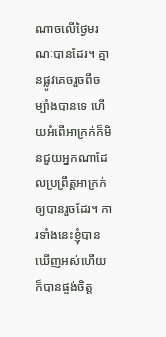ណាចលើថ្ងៃមរណៈបានដែរ។ គ្មានផ្លូវគេចរួចពីចម្បាំងបានទេ ហើយអំពើអាក្រក់ក៏មិនជួយអ្នកណាដែលប្រព្រឹត្តអាក្រក់ឲ្យបានរួចដែរ។ ការទាំងនេះខ្ញុំបានឃើញអស់ហើយ ក៏បានផ្ចង់ចិត្ត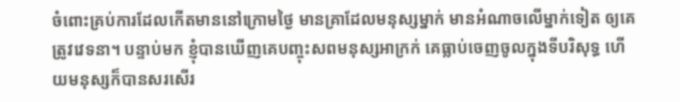ចំពោះគ្រប់ការដែលកើតមាននៅក្រោមថ្ងៃ មានគ្រាដែលមនុស្សម្នាក់ មានអំណាចលើម្នាក់ទៀត ឲ្យគេត្រូវវេទនា។ បន្ទាប់មក ខ្ញុំបានឃើញគេបញ្ចុះសពមនុស្សអាក្រក់ គេធ្លាប់ចេញចូលក្នុងទីបរិសុទ្ធ ហើយមនុស្សក៏បានសរសើរ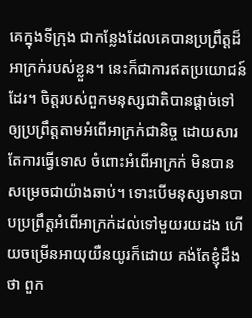គេក្នុងទីក្រុង ជាកន្លែងដែលគេបានប្រព្រឹត្តដ៏អាក្រក់របស់ខ្លួន។ នេះក៏ជាការឥតប្រយោជន៍ដែរ។ ចិត្តរបស់ពួកមនុស្សជាតិបានផ្តាច់ទៅ ឲ្យប្រព្រឹត្តតាមអំពើអាក្រក់ជានិច្ច ដោយសារតែការធ្វើទោស ចំពោះអំពើអាក្រក់ មិនបានសម្រេចជាយ៉ាងឆាប់។ ទោះបើមនុស្សមានបាបប្រព្រឹត្តអំពើអាក្រក់ដល់ទៅមួយរយដង ហើយចម្រើនអាយុយឺនយូរក៏ដោយ គង់តែខ្ញុំដឹងថា ពួក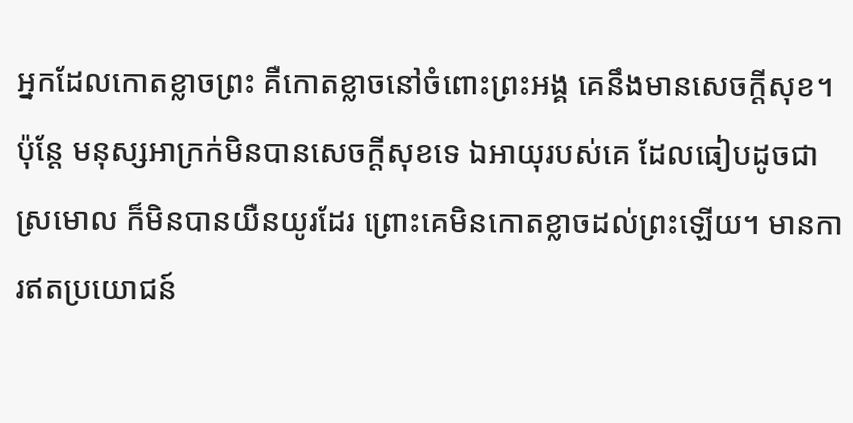អ្នកដែលកោតខ្លាចព្រះ គឺកោតខ្លាចនៅចំពោះព្រះអង្គ គេនឹងមានសេចក្ដីសុខ។ ប៉ុន្តែ មនុស្សអាក្រក់មិនបានសេចក្ដីសុខទេ ឯអាយុរបស់គេ ដែលធៀបដូចជាស្រមោល ក៏មិនបានយឺនយូរដែរ ព្រោះគេមិនកោតខ្លាចដល់ព្រះឡើយ។ មានការឥតប្រយោជន៍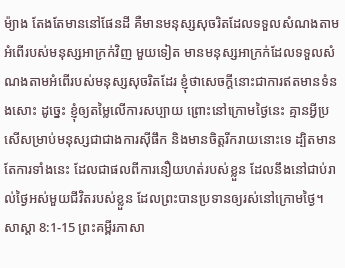ម៉្យាង តែងតែមាននៅផែនដី គឺមានមនុស្សសុចរិតដែលទទួលសំណងតាមអំពើរបស់មនុស្សអាក្រក់វិញ មួយទៀត មានមនុស្សអាក្រក់ដែលទទួលសំណងតាមអំពើរបស់មនុស្សសុចរិតដែរ ខ្ញុំថាសេចក្ដីនោះជាការឥតមានទំនងសោះ ដូច្នេះ ខ្ញុំឲ្យតម្លៃលើការសប្បាយ ព្រោះនៅក្រោមថ្ងៃនេះ គ្មានអ្វីប្រសើសម្រាប់មនុស្សជាជាងការស៊ីផឹក និងមានចិត្តរីករាយនោះទេ ដ្បិតមានតែការទាំងនេះ ដែលជាផលពីការនឿយហត់របស់ខ្លួន ដែលនឹងនៅជាប់រាល់ថ្ងៃអស់មួយជីវិតរបស់ខ្លួន ដែលព្រះបានប្រទានឲ្យរស់នៅក្រោមថ្ងៃ។
សាស្ដា 8:1-15 ព្រះគម្ពីរភាសា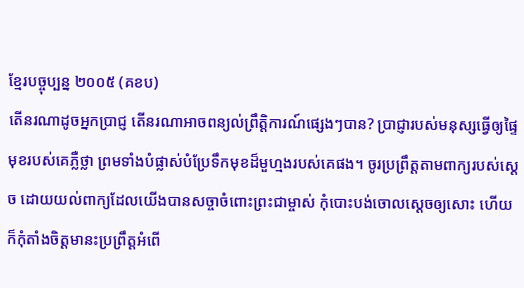ខ្មែរបច្ចុប្បន្ន ២០០៥ (គខប)
តើនរណាដូចអ្នកប្រាជ្ញ តើនរណាអាចពន្យល់ព្រឹត្តិការណ៍ផ្សេងៗបាន? ប្រាជ្ញារបស់មនុស្សធ្វើឲ្យផ្ទៃមុខរបស់គេភ្លឺថ្លា ព្រមទាំងបំផ្លាស់បំប្រែទឹកមុខដ៏មួហ្មងរបស់គេផង។ ចូរប្រព្រឹត្តតាមពាក្យរបស់ស្ដេច ដោយយល់ពាក្យដែលយើងបានសច្ចាចំពោះព្រះជាម្ចាស់ កុំបោះបង់ចោលស្ដេចឲ្យសោះ ហើយក៏កុំតាំងចិត្តមានះប្រព្រឹត្តអំពើ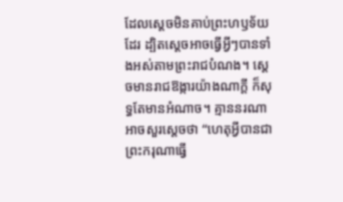ដែលស្ដេចមិនគាប់ព្រះហឫទ័យដែរ ដ្បិតស្ដេចអាចធ្វើអ្វីៗបានទាំងអស់តាមព្រះរាជបំណង។ ស្ដេចមានរាជឱង្ការយ៉ាងណាក្ដី ក៏សុទ្ធតែមានអំណាច។ គ្មាននរណាអាចសួរស្ដេចថា “ហេតុអ្វីបានជាព្រះករុណាធ្វើ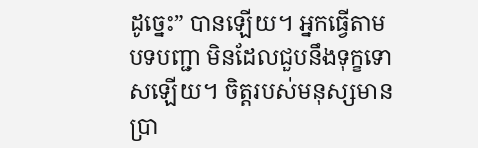ដូច្នេះ” បានឡើយ។ អ្នកធ្វើតាមបទបញ្ជា មិនដែលជួបនឹងទុក្ខទោសឡើយ។ ចិត្តរបស់មនុស្សមានប្រា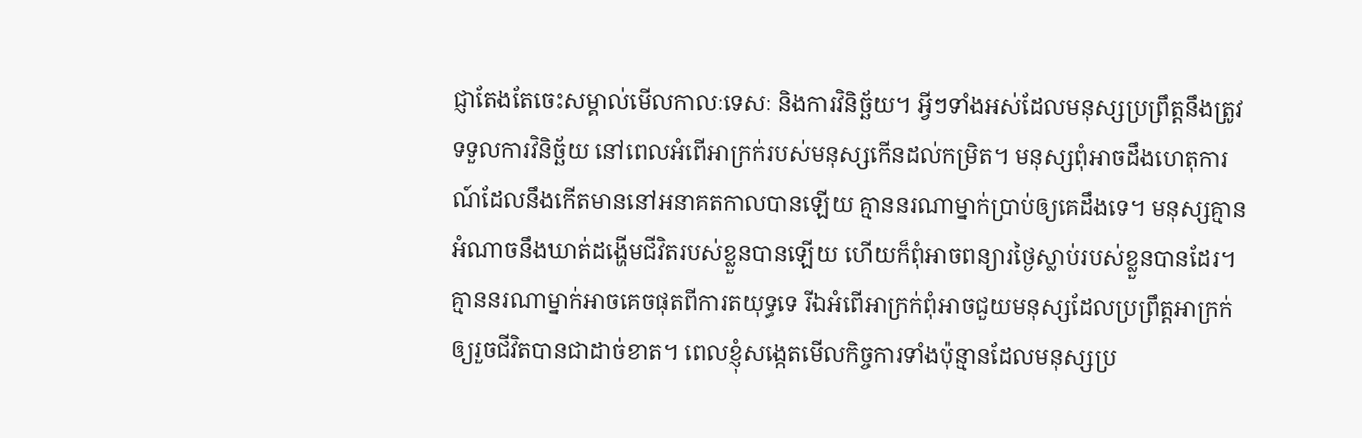ជ្ញាតែងតែចេះសម្គាល់មើលកាលៈទេសៈ និងការវិនិច្ឆ័យ។ អ្វីៗទាំងអស់ដែលមនុស្សប្រព្រឹត្តនឹងត្រូវទទួលការវិនិច្ឆ័យ នៅពេលអំពើអាក្រក់របស់មនុស្សកើនដល់កម្រិត។ មនុស្សពុំអាចដឹងហេតុការណ៍ដែលនឹងកើតមាននៅអនាគតកាលបានឡើយ គ្មាននរណាម្នាក់ប្រាប់ឲ្យគេដឹងទេ។ មនុស្សគ្មានអំណាចនឹងឃាត់ដង្ហើមជីវិតរបស់ខ្លួនបានឡើយ ហើយក៏ពុំអាចពន្យារថ្ងៃស្លាប់របស់ខ្លួនបានដែរ។ គ្មាននរណាម្នាក់អាចគេចផុតពីការតយុទ្ធទេ រីឯអំពើអាក្រក់ពុំអាចជួយមនុស្សដែលប្រព្រឹត្តអាក្រក់ ឲ្យរួចជីវិតបានជាដាច់ខាត។ ពេលខ្ញុំសង្កេតមើលកិច្ចការទាំងប៉ុន្មានដែលមនុស្សប្រ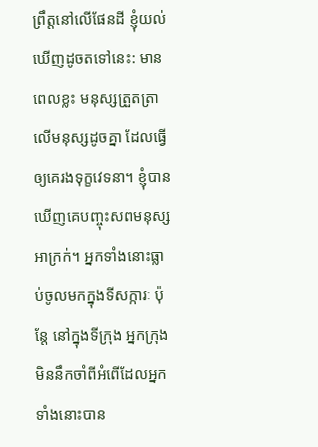ព្រឹត្តនៅលើផែនដី ខ្ញុំយល់ឃើញដូចតទៅនេះ: មានពេលខ្លះ មនុស្សត្រួតត្រាលើមនុស្សដូចគ្នា ដែលធ្វើឲ្យគេរងទុក្ខវេទនា។ ខ្ញុំបានឃើញគេបញ្ចុះសពមនុស្សអាក្រក់។ អ្នកទាំងនោះធ្លាប់ចូលមកក្នុងទីសក្ការៈ ប៉ុន្តែ នៅក្នុងទីក្រុង អ្នកក្រុងមិននឹកចាំពីអំពើដែលអ្នកទាំងនោះបាន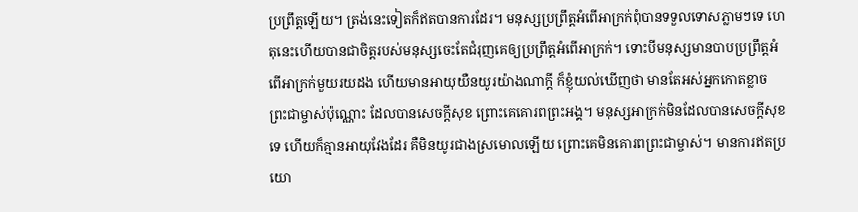ប្រព្រឹត្តឡើយ។ ត្រង់នេះទៀតក៏ឥតបានការដែរ។ មនុស្សប្រព្រឹត្តអំពើអាក្រក់ពុំបានទទួលទោសភ្លាមៗទេ ហេតុនេះហើយបានជាចិត្តរបស់មនុស្សចេះតែជំរុញគេឲ្យប្រព្រឹត្តអំពើអាក្រក់។ ទោះបីមនុស្សមានបាបប្រព្រឹត្តអំពើអាក្រក់មួយរយដង ហើយមានអាយុយឺនយូរយ៉ាងណាក្ដី ក៏ខ្ញុំយល់ឃើញថា មានតែអស់អ្នកកោតខ្លាចព្រះជាម្ចាស់ប៉ុណ្ណោះ ដែលបានសេចក្ដីសុខ ព្រោះគេគោរពព្រះអង្គ។ មនុស្សអាក្រក់មិនដែលបានសេចក្ដីសុខទេ ហើយក៏គ្មានអាយុវែងដែរ គឺមិនយូរជាងស្រមោលឡើយ ព្រោះគេមិនគោរពព្រះជាម្ចាស់។ មានការឥតប្រយោ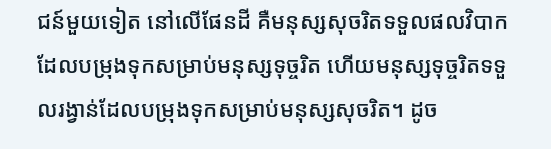ជន៍មួយទៀត នៅលើផែនដី គឺមនុស្សសុចរិតទទួលផលវិបាកដែលបម្រុងទុកសម្រាប់មនុស្សទុច្ចរិត ហើយមនុស្សទុច្ចរិតទទួលរង្វាន់ដែលបម្រុងទុកសម្រាប់មនុស្សសុចរិត។ ដូច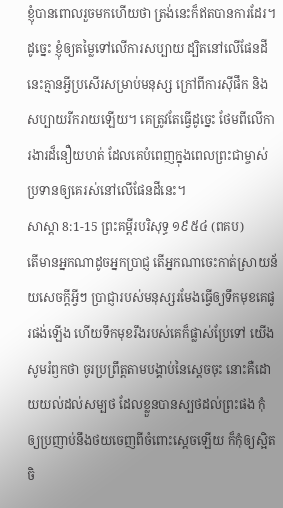ខ្ញុំបានពោលរួចមកហើយថា ត្រង់នេះក៏ឥតបានការដែរ។ ដូច្នេះ ខ្ញុំឲ្យតម្លៃទៅលើការសប្បាយ ដ្បិតនៅលើផែនដីនេះគ្មានអ្វីប្រសើរសម្រាប់មនុស្ស ក្រៅពីការស៊ីផឹក និងសប្បាយរីករាយឡើយ។ គេត្រូវតែធ្វើដូច្នេះ ថែមពីលើការងារដ៏នឿយហត់ ដែលគេបំពេញក្នុងពេលព្រះជាម្ចាស់ប្រទានឲ្យគេរស់នៅលើផែនដីនេះ។
សាស្ដា 8:1-15 ព្រះគម្ពីរបរិសុទ្ធ ១៩៥៤ (ពគប)
តើមានអ្នកណាដូចអ្នកប្រាជ្ញ តើអ្នកណាចេះកាត់ស្រាយន័យសេចក្ដីអ្វីៗ ប្រាជ្ញារបស់មនុស្សរមែងធ្វើឲ្យទឹកមុខគេផូរផង់ឡើង ហើយទឹកមុខរឹងរបស់គេក៏ផ្លាស់ប្រែទៅ យើងសូមរំឭកថា ចូរប្រព្រឹត្តតាមបង្គាប់នៃស្តេចចុះ នោះគឺដោយយល់ដល់សម្បថ ដែលខ្លួនបានស្បថដល់ព្រះផង កុំឲ្យប្រញាប់នឹងថយចេញពីចំពោះស្តេចឡើយ ក៏កុំឲ្យស្អិតចិ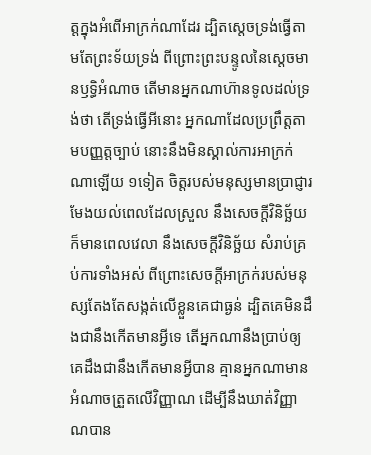ត្តក្នុងអំពើអាក្រក់ណាដែរ ដ្បិតស្តេចទ្រង់ធ្វើតាមតែព្រះទ័យទ្រង់ ពីព្រោះព្រះបន្ទូលនៃស្តេចមានឫទ្ធិអំណាច តើមានអ្នកណាហ៊ានទូលដល់ទ្រង់ថា តើទ្រង់ធ្វើអីនោះ អ្នកណាដែលប្រព្រឹត្តតាមបញ្ញត្តច្បាប់ នោះនឹងមិនស្គាល់ការអាក្រក់ណាឡើយ ១ទៀត ចិត្តរបស់មនុស្សមានប្រាជ្ញារមែងយល់ពេលដែលស្រួល នឹងសេចក្ដីវិនិច្ឆ័យ ក៏មានពេលវេលា នឹងសេចក្ដីវិនិច្ឆ័យ សំរាប់គ្រប់ការទាំងអស់ ពីព្រោះសេចក្ដីអាក្រក់របស់មនុស្សតែងតែសង្កត់លើខ្លួនគេជាធ្ងន់ ដ្បិតគេមិនដឹងជានឹងកើតមានអ្វីទេ តើអ្នកណានឹងប្រាប់ឲ្យគេដឹងជានឹងកើតមានអ្វីបាន គ្មានអ្នកណាមានអំណាចត្រួតលើវិញ្ញាណ ដើម្បីនឹងឃាត់វិញ្ញាណបាន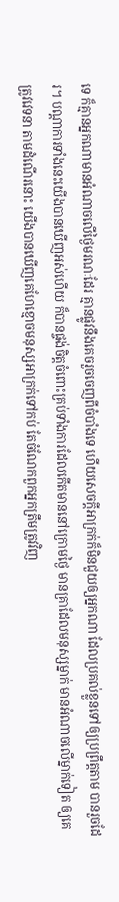ទេ ក៏គ្មានអ្នកណាមានអំណាចលើថ្ងៃមរណៈដែរ គ្មានផ្លូវនឹងគេចរួចចេញពីចំបាំងទេ ហើយសេចក្ដីអាក្រក់ក៏មិនជួយឲ្យអ្នកណា ដែលប្រគល់ខ្លួនទៅឲ្យប្រព្រឹត្តតាម បានរួចដែរ។ បណ្តាការទាំងនេះយើងបានឃើញអស់ហើយ ក៏បានផ្ចង់ចិត្តចំពោះគ្រប់ទាំងការដែលកើតមាននៅក្រោមថ្ងៃ មានគ្រាដែលមនុស្សម្នាក់ មានអំណាចលើម្នាក់ទៀត ឲ្យគេត្រូវវេទនា តាមដំណើរនោះ យើងបានឃើញគេហែខ្មោចមនុស្សអាក្រក់ទៅកប់ តែចំណែកពួកអ្នកត្រឹមត្រូវវិញ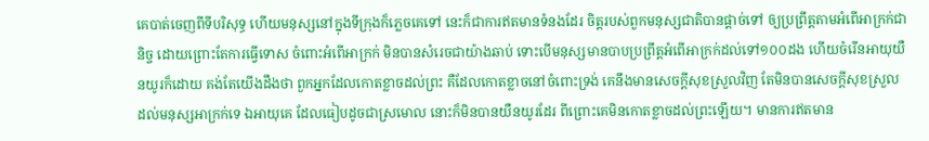គេបាត់ចេញពីទីបរិសុទ្ធ ហើយមនុស្សនៅក្នុងទីក្រុងក៏ភ្លេចគេទៅ នេះក៏ជាការឥតមានទំនងដែរ ចិត្តរបស់ពួកមនុស្សជាតិបានផ្តាច់ទៅ ឲ្យប្រព្រឹត្តតាមអំពើអាក្រក់ជានិច្ច ដោយព្រោះតែការធ្វើទោស ចំពោះអំពើអាក្រក់ មិនបានសំរេចជាយ៉ាងឆាប់ ទោះបើមនុស្សមានបាបប្រព្រឹត្តអំពើអាក្រក់ដល់ទៅ១០០ដង ហើយចំរើនអាយុយឺនយូរក៏ដោយ គង់តែយើងដឹងថា ពួកអ្នកដែលកោតខ្លាចដល់ព្រះ គឺដែលកោតខ្លាចនៅចំពោះទ្រង់ គេនឹងមានសេចក្ដីសុខស្រួលវិញ តែមិនបានសេចក្ដីសុខស្រួល ដល់មនុស្សអាក្រក់ទេ ឯអាយុគេ ដែលធៀបដូចជាស្រមោល នោះក៏មិនបានយឺនយូរដែរ ពីព្រោះគេមិនកោតខ្លាចដល់ព្រះឡើយ។ មានការឥតមាន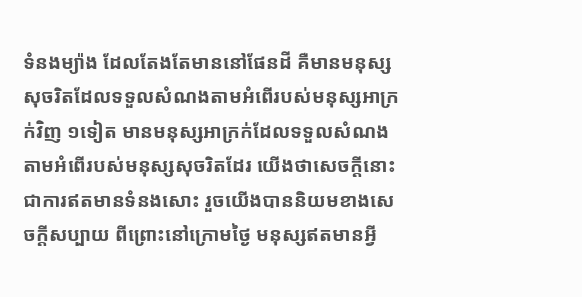ទំនងម្យ៉ាង ដែលតែងតែមាននៅផែនដី គឺមានមនុស្សសុចរិតដែលទទួលសំណងតាមអំពើរបស់មនុស្សអាក្រក់វិញ ១ទៀត មានមនុស្សអាក្រក់ដែលទទួលសំណងតាមអំពើរបស់មនុស្សសុចរិតដែរ យើងថាសេចក្ដីនោះជាការឥតមានទំនងសោះ រួចយើងបាននិយមខាងសេចក្ដីសប្បាយ ពីព្រោះនៅក្រោមថ្ងៃ មនុស្សឥតមានអ្វី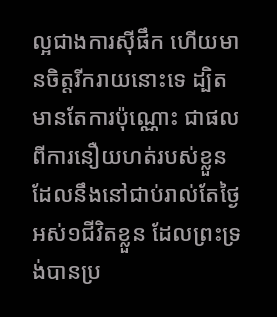ល្អជាងការស៊ីផឹក ហើយមានចិត្តរីករាយនោះទេ ដ្បិតមានតែការប៉ុណ្ណោះ ជាផលពីការនឿយហត់របស់ខ្លួន ដែលនឹងនៅជាប់រាល់តែថ្ងៃអស់១ជីវិតខ្លួន ដែលព្រះទ្រង់បានប្រ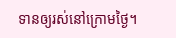ទានឲ្យរស់នៅក្រោមថ្ងៃ។